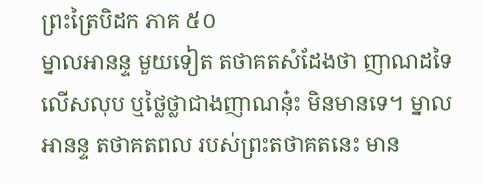ព្រះត្រៃបិដក ភាគ ៥០
ម្នាលអានន្ទ មួយទៀត តថាគតសំដែងថា ញាណដទៃលើសលុប ឬថ្លៃថ្លាជាងញាណនុ៎ះ មិនមានទេ។ ម្នាលអានន្ទ តថាគតពល របស់ព្រះតថាគតនេះ មាន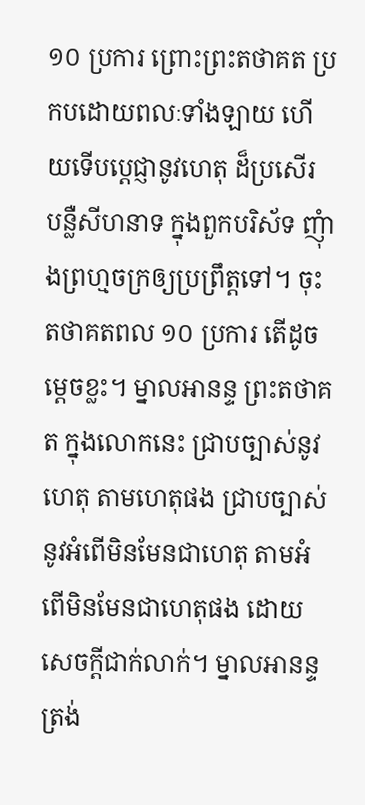១០ ប្រការ ព្រោះព្រះតថាគត ប្រកបដោយពលៈទាំងឡាយ ហើយទើបប្តេជ្ញានូវហេតុ ដ៏ប្រសើរ បន្លឺសីហនាទ ក្នុងពួកបរិស័ទ ញុំាងព្រហ្មចក្រឲ្យប្រព្រឹត្តទៅ។ ចុះតថាគតពល ១០ ប្រការ តើដូចម្តេចខ្លះ។ ម្នាលអានន្ទ ព្រះតថាគត ក្នុងលោកនេះ ជ្រាបច្បាស់នូវហេតុ តាមហេតុផង ជ្រាបច្បាស់នូវអំពើមិនមែនជាហេតុ តាមអំពើមិនមែនជាហេតុផង ដោយសេចក្តីជាក់លាក់។ ម្នាលអានន្ទ ត្រង់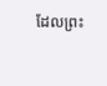ដែលព្រះ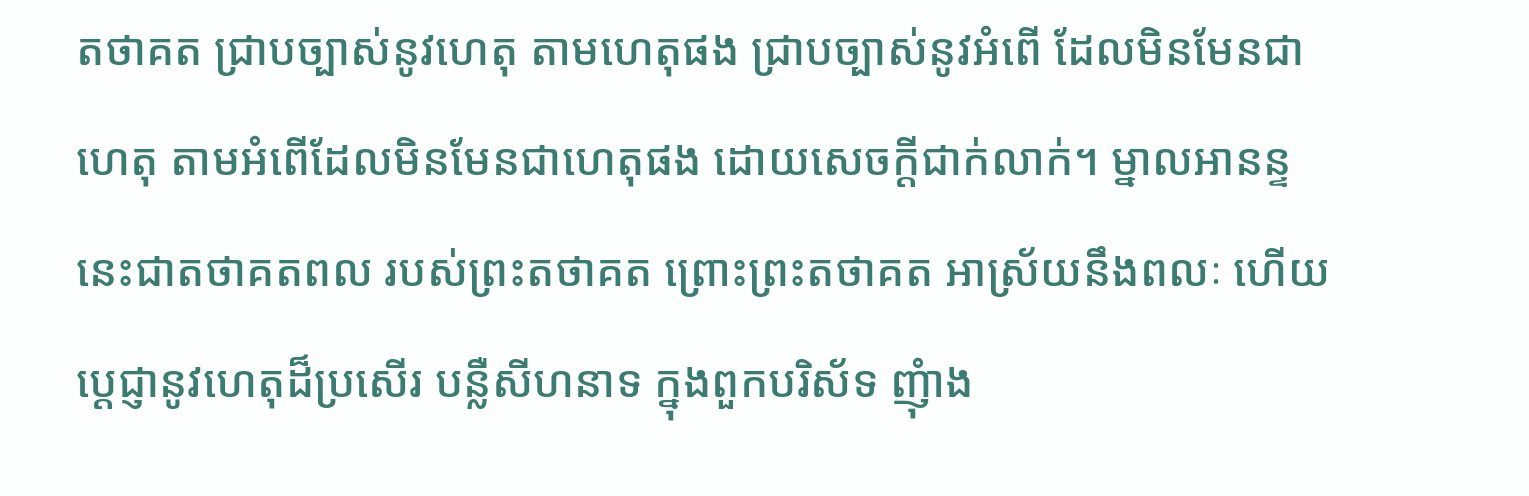តថាគត ជ្រាបច្បាស់នូវហេតុ តាមហេតុផង ជ្រាបច្បាស់នូវអំពើ ដែលមិនមែនជាហេតុ តាមអំពើដែលមិនមែនជាហេតុផង ដោយសេចក្តីជាក់លាក់។ ម្នាលអានន្ទ នេះជាតថាគតពល របស់ព្រះតថាគត ព្រោះព្រះតថាគត អាស្រ័យនឹងពលៈ ហើយប្តេជ្ញានូវហេតុដ៏ប្រសើរ បន្លឺសីហនាទ ក្នុងពួកបរិស័ទ ញុំាង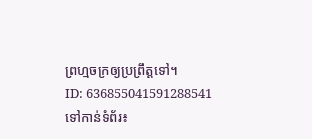ព្រហ្មចក្រឲ្យប្រព្រឹត្តទៅ។
ID: 636855041591288541
ទៅកាន់ទំព័រ៖